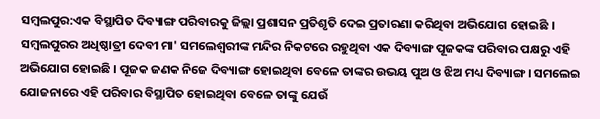ସମ୍ବଲପୁର:ଏକ ବିସ୍ଥାପିତ ଦିବ୍ୟାଙ୍ଗ ପରିବାରକୁ ଜିଲ୍ଲା ପ୍ରଶାସନ ପ୍ରତିଶୃତି ଦେଇ ପ୍ରତାରଣା କରିଥିବା ଅଭିଯୋଗ ହୋଇଛି । ସମ୍ବଲପୁରର ଅଧିଷ୍ଠାତ୍ରୀ ଦେବୀ ମା' ସମଲେଶ୍ୱରୀଙ୍କ ମନ୍ଦିର ନିକଟରେ ରହୁଥିବା ଏକ ଦିବ୍ୟାଙ୍ଗ ପୂଜକଙ୍କ ପରିବାର ପକ୍ଷରୁ ଏହି ଅଭିଯୋଗ ହୋଇଛି । ପୂଜକ ଜଣକ ନିଜେ ଦିବ୍ୟାଙ୍ଗ ହୋଇଥିବା ବେଳେ ତାଙ୍କର ଉଭୟ ପୁଅ ଓ ଝିଅ ମଧ୍ୟ ଦିବ୍ୟାଙ୍ଗ । ସମଲେଇ ଯୋଜନାରେ ଏହି ପରିବାର ବିସ୍ଥାପିତ ହୋଇଥିବା ବେଳେ ତାଙ୍କୁ ଯେଉଁ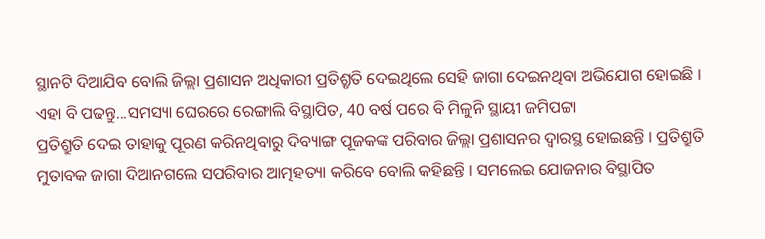ସ୍ଥାନଟି ଦିଆଯିବ ବୋଲି ଜିଲ୍ଲା ପ୍ରଶାସନ ଅଧିକାରୀ ପ୍ରତିଶ୍ରୃତି ଦେଇଥିଲେ ସେହି ଜାଗା ଦେଇନଥିବା ଅଭିଯୋଗ ହୋଇଛି ।
ଏହା ବି ପଢନ୍ତୁ...ସମସ୍ୟା ଘେରରେ ରେଙ୍ଗାଲି ବିସ୍ଥାପିତ, 40 ବର୍ଷ ପରେ ବି ମିଳୁନି ସ୍ଥାୟୀ ଜମିପଟ୍ଟା
ପ୍ରତିଶ୍ରୁତି ଦେଇ ତାହାକୁ ପୂରଣ କରିନଥିବାରୁ ଦିବ୍ୟାଙ୍ଗ ପୂଜକଙ୍କ ପରିବାର ଜିଲ୍ଲା ପ୍ରଶାସନର ଦ୍ୱାରସ୍ଥ ହୋଇଛନ୍ତି । ପ୍ରତିଶ୍ରୁତି ମୁତାବକ ଜାଗା ଦିଆନଗଲେ ସପରିବାର ଆତ୍ମହତ୍ୟା କରିବେ ବୋଲି କହିଛନ୍ତି । ସମଲେଇ ଯୋଜନାର ବିସ୍ଥାପିତ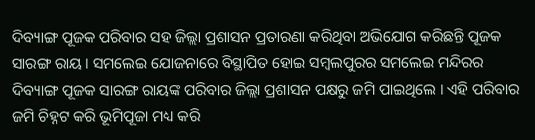ଦିବ୍ୟାଙ୍ଗ ପୂଜକ ପରିବାର ସହ ଜିଲ୍ଲା ପ୍ରଶାସନ ପ୍ରତାରଣା କରିଥିବା ଅଭିଯୋଗ କରିଛନ୍ତି ପୂଜକ ସାରଙ୍ଗ ରାୟ । ସମଲେଇ ଯୋଜନାରେ ବିସ୍ଥାପିତ ହୋଇ ସମ୍ବଲପୁରର ସମଲେଇ ମନ୍ଦିରର ଦିବ୍ୟାଙ୍ଗ ପୂଜକ ସାରଙ୍ଗ ରାୟଙ୍କ ପରିବାର ଜିଲ୍ଲା ପ୍ରଶାସନ ପକ୍ଷରୁ ଜମି ପାଇଥିଲେ । ଏହି ପରିବାର ଜମି ଚିହ୍ନଟ କରି ଭୂମିପୂଜା ମଧ୍ୟ କରି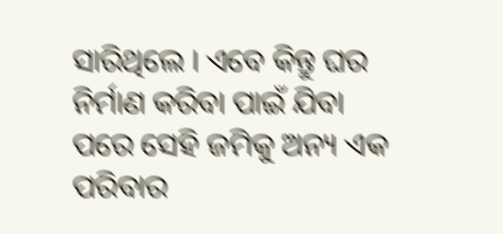ସାରିଥିଲେ । ଏବେ କିନ୍ତୁ ଘର ନିର୍ମାଣ କରିବା ପାଇଁ ଯିବା ପରେ ସେହି ଜମିକୁ ଅନ୍ୟ ଏକ ପରିବାର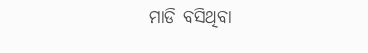ମାଡି ବସିଥିବା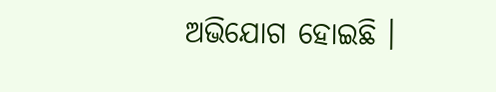ଅଭିଯୋଗ ହୋଇଛି ।